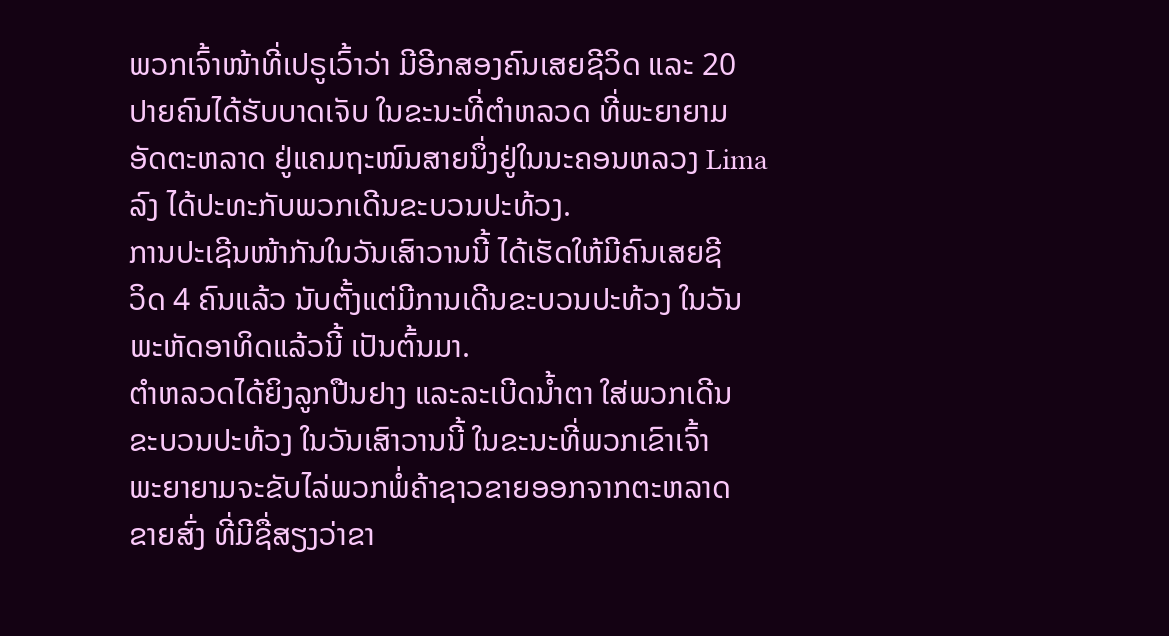ພວກເຈົ້າໜ້າທີ່ເປຣູເວົ້າວ່າ ມີອີກສອງຄົນເສຍຊີວິດ ແລະ 20
ປາຍຄົນໄດ້ຮັບບາດເຈັບ ໃນຂະນະທີ່ຕໍາຫລວດ ທີ່ພະຍາຍາມ
ອັດຕະຫລາດ ຢູ່ແຄມຖະໜົນສາຍນຶ່ງຢູ່ໃນນະຄອນຫລວງ Lima
ລົງ ໄດ້ປະທະກັບພວກເດີນຂະບວນປະທ້ວງ.
ການປະເຊີນໜ້າກັນໃນວັນເສົາວານນີ້ ໄດ້ເຮັດໃຫ້ມີຄົນເສຍຊີ
ວິດ 4 ຄົນແລ້ວ ນັບຕັ້ງແຕ່ມີການເດີນຂະບວນປະທ້ວງ ໃນວັນ
ພະຫັດອາທິດແລ້ວນີ້ ເປັນຕົ້ນມາ.
ຕໍາຫລວດໄດ້ຍິງລູກປືນຢາງ ແລະລະເບີດນໍ້າຕາ ໃສ່ພວກເດີນ
ຂະບວນປະທ້ວງ ໃນວັນເສົາວານນີ້ ໃນຂະນະທີ່ພວກເຂົາເຈົ້າ
ພະຍາຍາມຈະຂັບໄລ່ພວກພໍ່ຄ້າຊາວຂາຍອອກຈາກຕະຫລາດ
ຂາຍສົ່ງ ທີ່ມີຊື່ສຽງວ່າຂາ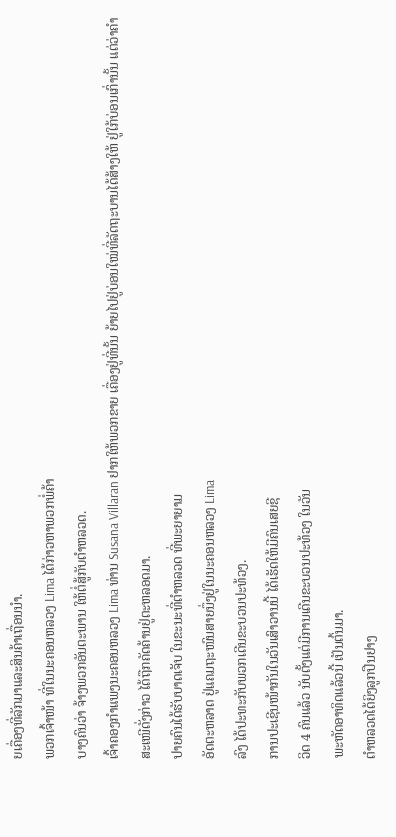ຍເຄື່ອງທີ່ລັກມາແລະສິນຄ້າເຖື່ອນນໍາ.
ພວກເຈົ້າໜ້າ ທີ່ໃນນະຄອນຫລວງ Lima ໄດ້ກ່າວຫາພວກພໍ່ຄ້າ
ບາງຄົນວ່າ ຈ້າງພວກອັນຕະພານ ໃຫ້ຕໍ່ສູ້ກັບຕໍາຫລວດ.
ເຈົ້າຄອງກໍາແພງນະຄອນຫລວງ Lima ທ່ານ Susana Villaran ຢາກໃຫ້ພວກຂາຍ ເຄື່ອງຢູ່ທີ່ນັ້ນ ຍ້າຍໄປຢູ່ບ່ອນໃໝ່ທີ່ລັດຖະບານໄດ້ສ້າງໃຫ້ ຢູ່ໃກ້ບ່ອນເກົ່ານັ້ນ ແຕ່ວ່າຄໍາ ສະເໜີດັ່ງກ່າວ ໄດ້ຖືກຄັດຄ້ານຢູ່ຕະຫລອດມາ.
ປາຍຄົນໄດ້ຮັບບາດເຈັບ ໃນຂະນະທີ່ຕໍາຫລວດ ທີ່ພະຍາຍາມ
ອັດຕະຫລາດ ຢູ່ແຄມຖະໜົນສາຍນຶ່ງຢູ່ໃນນະຄອນຫລວງ Lima
ລົງ ໄດ້ປະທະກັບພວກເດີນຂະບວນປະທ້ວງ.
ການປະເຊີນໜ້າກັນໃນວັນເສົາວານນີ້ ໄດ້ເຮັດໃຫ້ມີຄົນເສຍຊີ
ວິດ 4 ຄົນແລ້ວ ນັບຕັ້ງແຕ່ມີການເດີນຂະບວນປະທ້ວງ ໃນວັນ
ພະຫັດອາທິດແລ້ວນີ້ ເປັນຕົ້ນມາ.
ຕໍາຫລວດໄດ້ຍິງລູກປືນຢາງ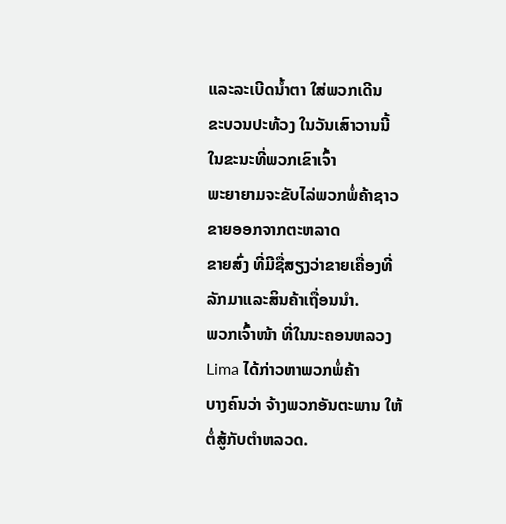ແລະລະເບີດນໍ້າຕາ ໃສ່ພວກເດີນ
ຂະບວນປະທ້ວງ ໃນວັນເສົາວານນີ້ ໃນຂະນະທີ່ພວກເຂົາເຈົ້າ
ພະຍາຍາມຈະຂັບໄລ່ພວກພໍ່ຄ້າຊາວຂາຍອອກຈາກຕະຫລາດ
ຂາຍສົ່ງ ທີ່ມີຊື່ສຽງວ່າຂາຍເຄື່ອງທີ່ລັກມາແລະສິນຄ້າເຖື່ອນນໍາ.
ພວກເຈົ້າໜ້າ ທີ່ໃນນະຄອນຫລວງ Lima ໄດ້ກ່າວຫາພວກພໍ່ຄ້າ
ບາງຄົນວ່າ ຈ້າງພວກອັນຕະພານ ໃຫ້ຕໍ່ສູ້ກັບຕໍາຫລວດ.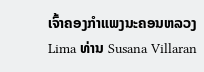ເຈົ້າຄອງກໍາແພງນະຄອນຫລວງ Lima ທ່ານ Susana Villaran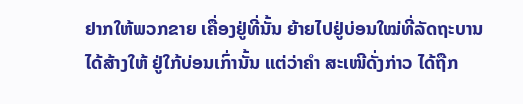ຢາກໃຫ້ພວກຂາຍ ເຄື່ອງຢູ່ທີ່ນັ້ນ ຍ້າຍໄປຢູ່ບ່ອນໃໝ່ທີ່ລັດຖະບານໄດ້ສ້າງໃຫ້ ຢູ່ໃກ້ບ່ອນເກົ່ານັ້ນ ແຕ່ວ່າຄໍາ ສະເໜີດັ່ງກ່າວ ໄດ້ຖືກ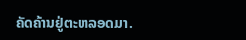ຄັດຄ້ານຢູ່ຕະຫລອດມາ.